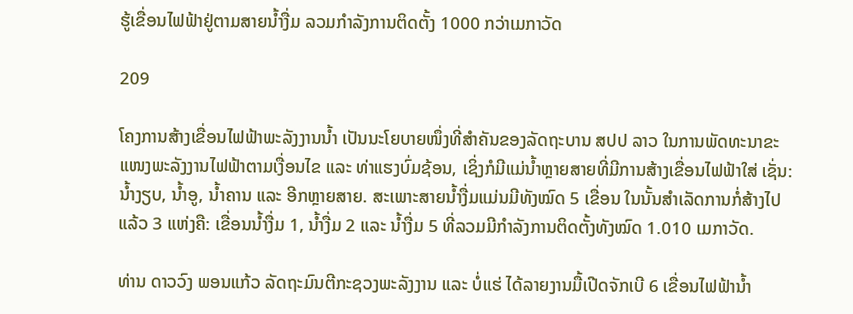ຮູ້ເຂື່ອນໄຟຟ້າຢູ່ຕາມສາຍນໍ້າງື່ມ ລວມກຳລັງການຕິດຕັ້ງ 1000 ກວ່າເມກາວັດ

209

ໂຄງການສ້າງເຂື່ອນໄຟຟ້າພະລັງງານນໍ້າ ເປັນນະໂຍບາຍໜຶ່ງທີ່ສຳຄັນຂອງລັດຖະບານ ສປປ ລາວ ໃນການພັດທະນາຂະແໜງພະລັງງານໄຟຟ້າຕາມເງື່ອນໄຂ ແລະ ທ່າແຮງບົ່ມຊ້ອນ, ເຊິ່ງກໍມີແມ່ນໍ້າຫຼາຍສາຍທີ່ມີການສ້າງເຂື່ອນໄຟຟ້າໃສ່ ເຊັ່ນ: ນໍ້າງຽບ, ນໍ້າອູ, ນໍ້າຄານ ແລະ ອີກຫຼາຍສາຍ. ສະເພາະສາຍນໍ້າງື່ມແມ່ນມີທັງໝົດ 5 ເຂື່ອນ ໃນນັ້ນສຳເລັດການກໍ່ສ້າງໄປແລ້ວ 3 ແຫ່ງຄື: ເຂື່ອນນໍ້າງື່ມ 1, ນໍ້າງື່ມ 2 ແລະ ນໍ້າງື່ມ 5 ທີ່ລວມມີກຳລັງການຕິດຕັ້ງທັງໝົດ 1.010 ເມກາວັດ.

ທ່ານ ດາວວົງ ພອນແກ້ວ ລັດຖະມົນຕີກະຊວງພະລັງງານ ແລະ ບໍ່ແຮ່ ໄດ້ລາຍງານມື້ເປີດຈັກເບີ 6 ເຂື່ອນໄຟຟ້ານໍ້າ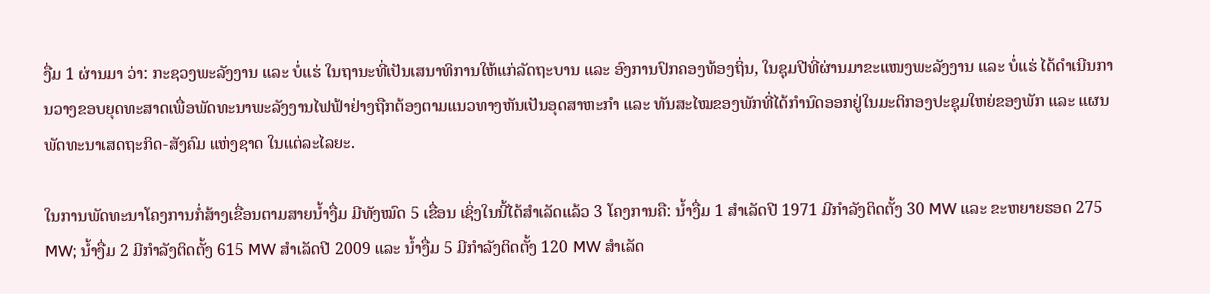ງື່ມ 1 ຜ່ານມາ ວ່າ: ກະຊວງພະລັງງານ ແລະ ບໍ່ແຮ່ ໃນຖານະທີ່ເປັນເສນາທິການໃຫ້ແກ່ລັດຖະບານ ແລະ ອົງການປົກຄອງທ້ອງຖິ່ນ, ໃນຊຸມປີທີ່ຜ່ານມາຂະແໜງພະລັງງານ ແລະ ບໍ່ແຮ່ ໄດ້ດຳເນີນການວາງຂອບຍຸດທະສາດເພື່ອພັດທະນາພະລັງງານໄຟຟ້າຢ່າງຖືກຕ້ອງຕາມແນວທາງຫັນເປັນອຸດສາຫະກຳ ແລະ ທັນສະໄໝຂອງພັກທີ່ໄດ້ກຳນົດອອກຢູ່ໃນມະຕິກອງປະຊຸມໃຫຍ່ຂອງພັກ ແລະ ແຜນພັດທະນາເສດຖະກິດ-ສັງຄົມ ແຫ່ງຊາດ ໃນແຕ່ລະໄລຍະ.

ໃນການພັດທະນາໂຄງການກໍ່ສ້າງເຂື່ອນຕາມສາຍນໍ້າງື່ມ ມີທັງໝົດ 5 ເຂື່ອນ ເຊິ່ງໃນນີ້ໄດ້ສຳເລັດແລ້ວ 3 ໂຄງການຄື: ນ້ຳງື່ມ 1 ສຳເລັດປີ 1971 ມີກຳລັງຕິດຕັ້ງ 30 MW ແລະ ຂະຫຍາຍຮອດ 275 MW; ນໍ້າງື່ມ 2 ມີກໍາລັງຕິດຕັ້ງ 615 MW ສໍາເລັດປີ 2009 ແລະ ນ້ຳງື່ມ 5 ມີກໍາລັງຕິດຕັ້ງ 120 MW ສຳເລັດ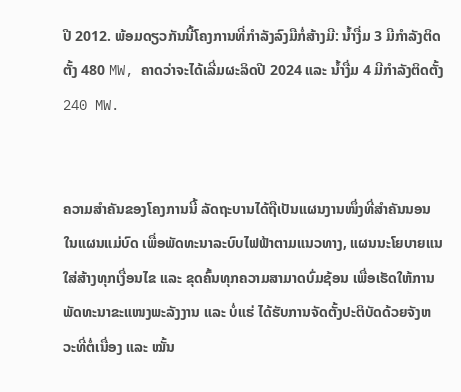ປີ 2012. ພ້ອມດຽວກັນນີ້ໂຄງການທີ່ກໍາລັງລົງມືກໍ່ສ້າງມີ: ນໍ້າງື່ມ 3 ມີກໍາລັງຕິດຕັ້ງ 480 MW, ຄາດວ່າຈະໄດ້ເລີ່ມຜະລິດປີ 2024 ແລະ ນໍ້າງື່ມ 4 ມີກໍາລັງຕິດຕັ້ງ 240 MW.


ຄວາມສໍາຄັນຂອງໂຄງການນີ້ ລັດຖະບານໄດ້ຖືເປັນແຜນງານໜຶ່ງທີ່ສໍາຄັນນອນໃນແຜນແມ່ບົດ ເພື່ອພັດທະນາລະບົບໄຟຟ້າຕາມແນວທາງ, ແຜນນະໂຍບາຍແນໃສ່ສ້າງທຸກເງື່ອນໄຂ ແລະ ຂຸດຄົ້ນທຸກຄວາມສາມາດບົ່ມຊ້ອນ ເພື່ອເຮັດໃຫ້ການພັດທະນາຂະແໜງພະລັງງານ ແລະ ບໍ່ແຮ່ ໄດ້ຮັບການຈັດຕັ້ງປະຕິບັດດ້ວຍຈັງຫວະທີ່ຕໍ່ເນື່ອງ ແລະ ໝັ້ນ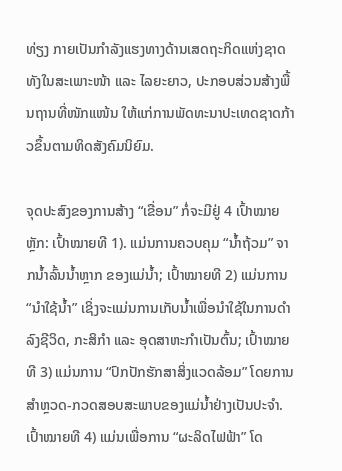ທ່ຽງ ກາຍເປັນກຳລັງແຮງທາງດ້ານເສດຖະກິດແຫ່ງຊາດ ທັງໃນສະເພາະໜ້າ ແລະ ໄລຍະຍາວ, ປະກອບສ່ວນສ້າງພື້ນຖານທີ່ໜັກແໜ້ນ ໃຫ້ແກ່ການພັດທະນາປະເທດຊາດກ້າວຂຶ້ນຕາມທິດສັງຄົມນິຍົມ.

ຈຸດປະສົງຂອງການສ້າງ “ເຂື່ອນ” ກໍ່ຈະມີຢູ່ 4 ເປົ້າໝາຍຫຼັກ: ເປົ້າໝາຍທີ 1). ແມ່ນການຄວບຄຸມ “ນໍ້າຖ້ວມ” ຈາກນໍ້າລົ້ນນໍ້າຫຼາກ ຂອງແມ່ນໍ້າ; ເປົ້າໝາຍທີ 2) ແມ່ນການ “ນໍາໃຊ້ນໍ້າ” ເຊິ່ງຈະແມ່ນການເກັບນໍ້າເພື່ອນໍາໃຊ້ໃນການດໍາລົງຊີວິດ, ກະສິກໍາ ແລະ ອຸດສາຫະກໍາເປັນຕົ້ນ; ເປົ້າໝາຍທີ 3) ແມ່ນການ “ປົກປັກຮັກສາສິ່ງແວດລ້ອມ” ໂດຍການສໍາຫຼວດ-ກວດສອບສະພາບຂອງແມ່ນໍ້າຢ່າງເປັນປະຈໍາ. ເປົ້າໝາຍທີ 4) ແມ່ນເພື່ອການ “ຜະລິດໄຟຟ້າ” ໂດ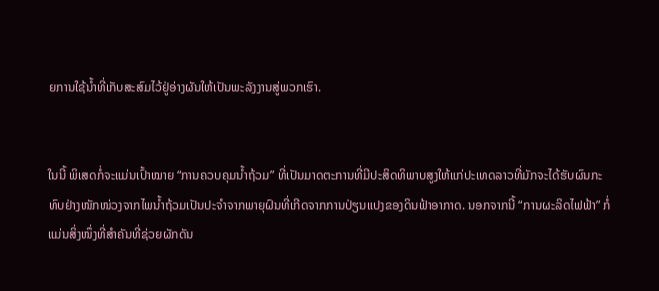ຍການໃຊ້ນໍ້າທີ່ເກັບສະສົມໄວ້ຢູ່ອ່າງຜັນໃຫ້ເປັນພະລັງງານສູ່ພວກເຮົາ.


ໃນນີ້ ພິເສດກໍ່ຈະແມ່ນເປົ້າໝາຍ “ການຄວບຄຸມນໍ້າຖ້ວມ” ທີ່ເປັນມາດຕະການທີ່ມີປະສິດທິພາບສູງໃຫ້ແກ່ປະເທດລາວທີ່ມັກຈະໄດ້ຮັບຜົນກະທົບຢ່າງໜັກໜ່ວງຈາກໄພນໍ້າຖ້ວມເປັນປະຈໍາຈາກພາຍຸຝົນທີ່ເກີດຈາກການປ່ຽນແປງຂອງດິນຟ້າອາກາດ. ນອກຈາກນີ້ “ການຜະລິດໄຟຟ້າ” ກໍ່ແມ່ນສິ່ງໜຶ່ງທີ່ສໍາຄັນທີ່ຊ່ວຍຜັກດັນ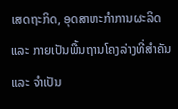ເສດຖະກິດ, ອຸດສາຫະກໍາການຜະລິດ ແລະ ກາຍເປັນພື້ນຖານໂຄງລ່າງທີ່ສໍາຄັນ ແລະ ຈໍາເປັນ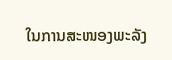ໃນການສະໜອງພະລັງ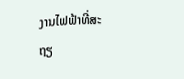ງານໄຟຟ້າທີ່ສະຖຽ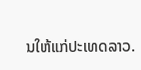ນໃຫ້ແກ່ປະເທດລາວ.